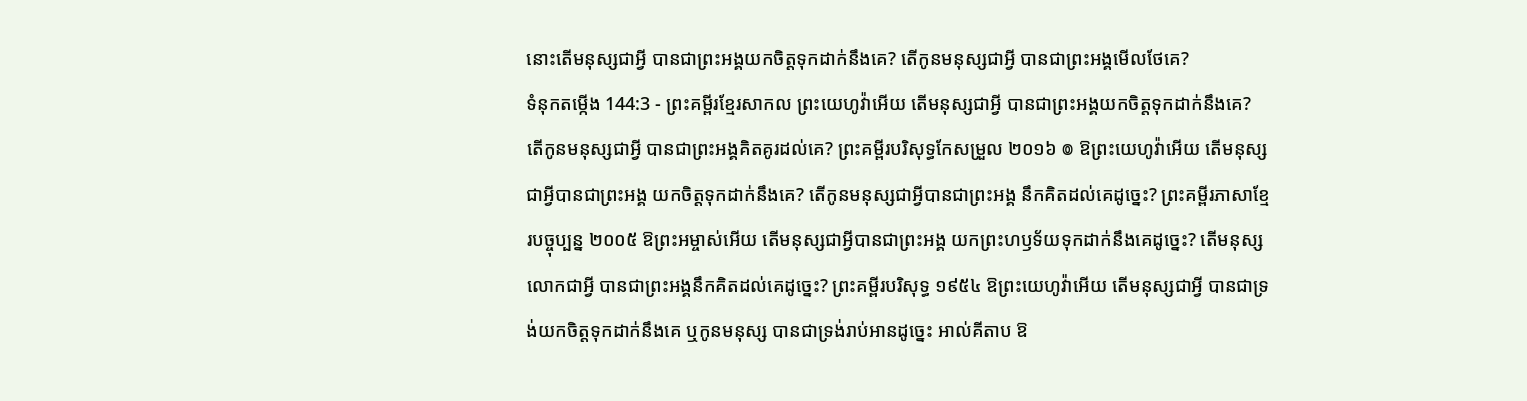នោះតើមនុស្សជាអ្វី បានជាព្រះអង្គយកចិត្តទុកដាក់នឹងគេ? តើកូនមនុស្សជាអ្វី បានជាព្រះអង្គមើលថែគេ?
ទំនុកតម្កើង 144:3 - ព្រះគម្ពីរខ្មែរសាកល ព្រះយេហូវ៉ាអើយ តើមនុស្សជាអ្វី បានជាព្រះអង្គយកចិត្តទុកដាក់នឹងគេ? តើកូនមនុស្សជាអ្វី បានជាព្រះអង្គគិតគូរដល់គេ? ព្រះគម្ពីរបរិសុទ្ធកែសម្រួល ២០១៦ ៙ ឱព្រះយេហូវ៉ាអើយ តើមនុស្សជាអ្វីបានជាព្រះអង្គ យកចិត្តទុកដាក់នឹងគេ? តើកូនមនុស្សជាអ្វីបានជាព្រះអង្គ នឹកគិតដល់គេដូច្នេះ? ព្រះគម្ពីរភាសាខ្មែរបច្ចុប្បន្ន ២០០៥ ឱព្រះអម្ចាស់អើយ តើមនុស្សជាអ្វីបានជាព្រះអង្គ យកព្រះហឫទ័យទុកដាក់នឹងគេដូច្នេះ? តើមនុស្សលោកជាអ្វី បានជាព្រះអង្គនឹកគិតដល់គេដូច្នេះ? ព្រះគម្ពីរបរិសុទ្ធ ១៩៥៤ ឱព្រះយេហូវ៉ាអើយ តើមនុស្សជាអ្វី បានជាទ្រង់យកចិត្តទុកដាក់នឹងគេ ឬកូនមនុស្ស បានជាទ្រង់រាប់អានដូច្នេះ អាល់គីតាប ឱ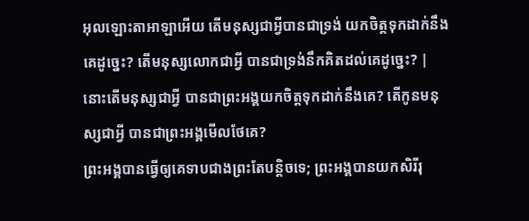អុលឡោះតាអាឡាអើយ តើមនុស្សជាអ្វីបានជាទ្រង់ យកចិត្តទុកដាក់នឹងគេដូច្នេះ? តើមនុស្សលោកជាអ្វី បានជាទ្រង់នឹកគិតដល់គេដូច្នេះ? |
នោះតើមនុស្សជាអ្វី បានជាព្រះអង្គយកចិត្តទុកដាក់នឹងគេ? តើកូនមនុស្សជាអ្វី បានជាព្រះអង្គមើលថែគេ?
ព្រះអង្គបានធ្វើឲ្យគេទាបជាងព្រះតែបន្តិចទេ; ព្រះអង្គបានយកសិរីរុ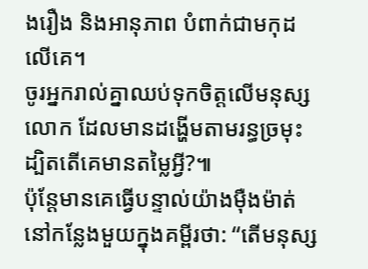ងរឿង និងអានុភាព បំពាក់ជាមកុដលើគេ។
ចូរអ្នករាល់គ្នាឈប់ទុកចិត្តលើមនុស្សលោក ដែលមានដង្ហើមតាមរន្ធច្រមុះ ដ្បិតតើគេមានតម្លៃអ្វី?៕
ប៉ុន្តែមានគេធ្វើបន្ទាល់យ៉ាងម៉ឺងម៉ាត់នៅកន្លែងមួយក្នុងគម្ពីរថា: “តើមនុស្ស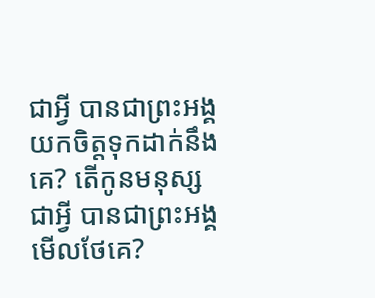ជាអ្វី បានជាព្រះអង្គយកចិត្តទុកដាក់នឹងគេ? តើកូនមនុស្សជាអ្វី បានជាព្រះអង្គមើលថែគេ?